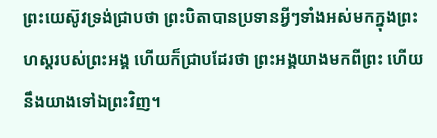ព្រះយេស៊ូវទ្រង់ជ្រាបថា ព្រះបិតាបានប្រទានអ្វីៗទាំងអស់មកក្នុងព្រះហស្តរបស់ព្រះអង្គ ហើយក៏ជ្រាបដែរថា ព្រះអង្គយាងមកពីព្រះ ហើយនឹងយាងទៅឯព្រះវិញ។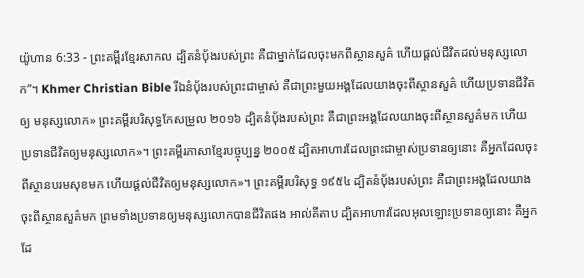យ៉ូហាន 6:33 - ព្រះគម្ពីរខ្មែរសាកល ដ្បិតនំប៉័ងរបស់ព្រះ គឺជាម្នាក់ដែលចុះមកពីស្ថានសួគ៌ ហើយផ្ដល់ជីវិតដល់មនុស្សលោក”។ Khmer Christian Bible រីឯនំប៉័ងរបស់ព្រះជាម្ចាស់ គឺជាព្រះមួយអង្គដែលយាងចុះពីស្ថានសួគ៌ ហើយប្រទានជីវិតឲ្យ មនុស្សលោក» ព្រះគម្ពីរបរិសុទ្ធកែសម្រួល ២០១៦ ដ្បិតនំបុ័ងរបស់ព្រះ គឺជាព្រះអង្គដែលយាងចុះពីស្ថានសួគ៌មក ហើយប្រទានជីវិតឲ្យមនុស្សលោក»។ ព្រះគម្ពីរភាសាខ្មែរបច្ចុប្បន្ន ២០០៥ ដ្បិតអាហារដែលព្រះជាម្ចាស់ប្រទានឲ្យនោះ គឺអ្នកដែលចុះពីស្ថានបរមសុខមក ហើយផ្ដល់ជីវិតឲ្យមនុស្សលោក»។ ព្រះគម្ពីរបរិសុទ្ធ ១៩៥៤ ដ្បិតនំបុ័ងរបស់ព្រះ គឺជាព្រះអង្គដែលយាងចុះពីស្ថានសួគ៌មក ព្រមទាំងប្រទានឲ្យមនុស្សលោកបានជីវិតផង អាល់គីតាប ដ្បិតអាហារដែលអុលឡោះប្រទានឲ្យនោះ គឺអ្នកដែ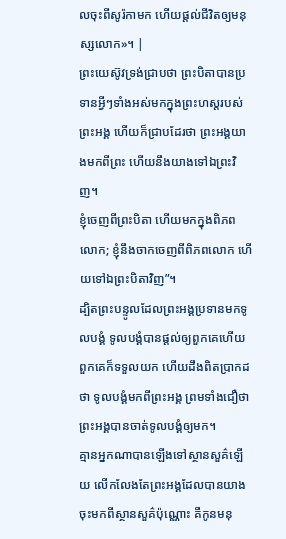លចុះពីសូរ៉កាមក ហើយផ្ដល់ជីវិតឲ្យមនុស្សលោក»។ |
ព្រះយេស៊ូវទ្រង់ជ្រាបថា ព្រះបិតាបានប្រទានអ្វីៗទាំងអស់មកក្នុងព្រះហស្តរបស់ព្រះអង្គ ហើយក៏ជ្រាបដែរថា ព្រះអង្គយាងមកពីព្រះ ហើយនឹងយាងទៅឯព្រះវិញ។
ខ្ញុំចេញពីព្រះបិតា ហើយមកក្នុងពិភពលោក; ខ្ញុំនឹងចាកចេញពីពិភពលោក ហើយទៅឯព្រះបិតាវិញ”។
ដ្បិតព្រះបន្ទូលដែលព្រះអង្គប្រទានមកទូលបង្គំ ទូលបង្គំបានផ្ដល់ឲ្យពួកគេហើយ ពួកគេក៏ទទួលយក ហើយដឹងពិតប្រាកដថា ទូលបង្គំមកពីព្រះអង្គ ព្រមទាំងជឿថា ព្រះអង្គបានចាត់ទូលបង្គំឲ្យមក។
គ្មានអ្នកណាបានឡើងទៅស្ថានសួគ៌ឡើយ លើកលែងតែព្រះអង្គដែលបានយាងចុះមកពីស្ថានសួគ៌ប៉ុណ្ណោះ គឺកូនមនុ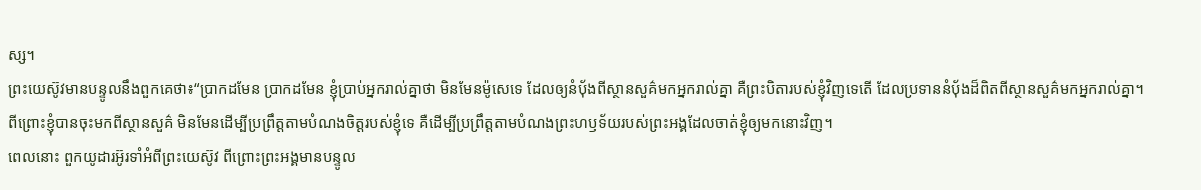ស្ស។
ព្រះយេស៊ូវមានបន្ទូលនឹងពួកគេថា៖“ប្រាកដមែន ប្រាកដមែន ខ្ញុំប្រាប់អ្នករាល់គ្នាថា មិនមែនម៉ូសេទេ ដែលឲ្យនំប៉័ងពីស្ថានសួគ៌មកអ្នករាល់គ្នា គឺព្រះបិតារបស់ខ្ញុំវិញទេតើ ដែលប្រទាននំប៉័ងដ៏ពិតពីស្ថានសួគ៌មកអ្នករាល់គ្នា។
ពីព្រោះខ្ញុំបានចុះមកពីស្ថានសួគ៌ មិនមែនដើម្បីប្រព្រឹត្តតាមបំណងចិត្តរបស់ខ្ញុំទេ គឺដើម្បីប្រព្រឹត្តតាមបំណងព្រះហឫទ័យរបស់ព្រះអង្គដែលចាត់ខ្ញុំឲ្យមកនោះវិញ។
ពេលនោះ ពួកយូដារអ៊ូរទាំអំពីព្រះយេស៊ូវ ពីព្រោះព្រះអង្គមានបន្ទូល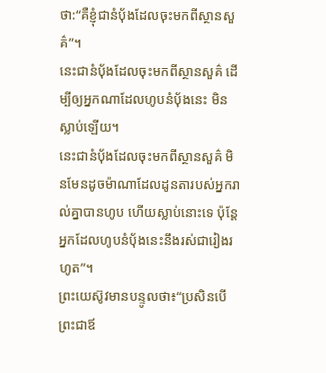ថា:“គឺខ្ញុំជានំប៉័ងដែលចុះមកពីស្ថានសួគ៌”។
នេះជានំប៉័ងដែលចុះមកពីស្ថានសួគ៌ ដើម្បីឲ្យអ្នកណាដែលហូបនំប៉័ងនេះ មិនស្លាប់ឡើយ។
នេះជានំប៉័ងដែលចុះមកពីស្ថានសួគ៌ មិនមែនដូចម៉ាណាដែលដូនតារបស់អ្នករាល់គ្នាបានហូប ហើយស្លាប់នោះទេ ប៉ុន្តែអ្នកដែលហូបនំប៉័ងនេះនឹងរស់ជារៀងរហូត”។
ព្រះយេស៊ូវមានបន្ទូលថា៖“ប្រសិនបើព្រះជាឪ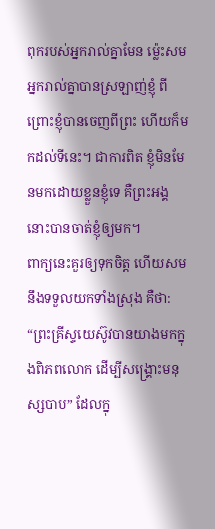ពុករបស់អ្នករាល់គ្នាមែន ម្ល៉េះសមអ្នករាល់គ្នាបានស្រឡាញ់ខ្ញុំ ពីព្រោះខ្ញុំបានចេញពីព្រះ ហើយក៏មកដល់ទីនេះ។ ជាការពិត ខ្ញុំមិនមែនមកដោយខ្លួនខ្ញុំទេ គឺព្រះអង្គនោះបានចាត់ខ្ញុំឲ្យមក។
ពាក្យនេះគួរឲ្យទុកចិត្ត ហើយសមនឹងទទួលយកទាំងស្រុង គឺថា: “ព្រះគ្រីស្ទយេស៊ូវបានយាងមកក្នុងពិភពលោក ដើម្បីសង្គ្រោះមនុស្សបាប” ដែលក្នុ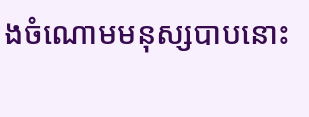ងចំណោមមនុស្សបាបនោះ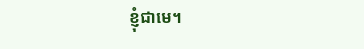ខ្ញុំជាមេ។